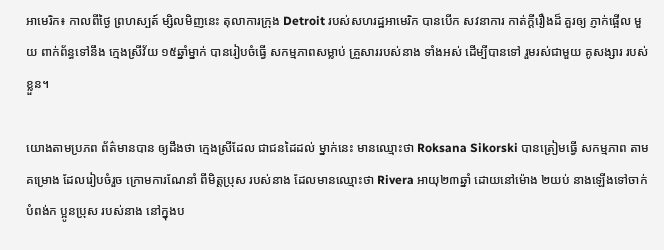អាមេរិក៖ កាលពីថ្ងៃ ព្រហស្បត៍ ម្សិលមិញនេះ តុលាការក្រុង Detroit របស់សហរដ្ឋអាមេរិក បានបើក សវនាការ កាត់ក្តីរឿងដ៏ គួរឲ្យ ភ្ញាក់ផ្អើល មួយ ពាក់ព័ន្ធទៅនឹង ក្មេងស្រីវ័យ ១៥ឆ្នាំម្នាក់ បានរៀបចំធ្វើ សកម្មភាពសម្លាប់ គ្រួសាររបស់នាង ទាំងអស់ ដើម្បីបានទៅ រួមរស់ជាមួយ គូសង្សារ របស់ខ្លួន។

យោងតាមប្រភព ព័ត៌មានបាន ឲ្យដឹងថា ក្មេងស្រីដែល ជាជនដៃដល់ ម្នាក់នេះ មានឈ្មោះថា Roksana Sikorski បានត្រៀមធ្វើ សកម្មភាព តាមគម្រោង ដែលរៀបចំរួច ក្រោមការណែនាំ ពីមិត្តប្រុស របស់នាង ដែលមានឈ្មោះថា Rivera អាយុ២៣ឆ្នាំ ដោយនៅម៉ោង ២យប់ នាងឡើងទៅចាក់ បំពង់ក ប្អូនប្រុស របស់នាង នៅក្នុងប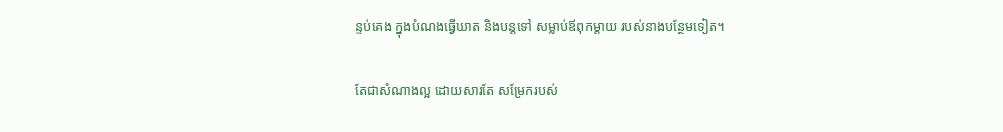ន្ទប់គេង ក្នុងបំណងធ្វើឃាត និងបន្តទៅ សម្លាប់ឪពុកម្តាយ របស់នាងបន្ថែមទៀត។

តែជាសំណាងល្អ ដោយសារតែ សម្រែករបស់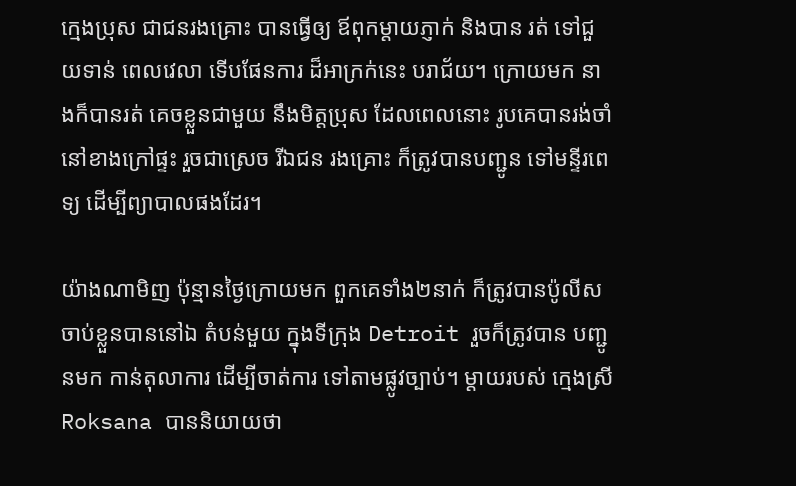ក្មេងប្រុស ជាជនរងគ្រោះ បានធ្វើឲ្យ ឪពុកម្តាយភ្ញាក់ និងបាន រត់ ទៅជួយទាន់ ពេលវេលា ទើបផែនការ ដ៏អាក្រក់នេះ បរាជ័យ។ ក្រោយមក នាងក៏បានរត់ គេចខ្លួនជាមួយ នឹងមិត្តប្រុស ដែលពេលនោះ រូបគេបានរង់ចាំ នៅខាងក្រៅផ្ទះ រួចជាស្រេច រីឯជន រងគ្រោះ ក៏ត្រូវបានបញ្ជូន ទៅមន្ទីរពេទ្យ ដើម្បីព្យាបាលផងដែរ។

យ៉ាងណាមិញ ប៉ុន្មានថ្ងៃក្រោយមក ពួកគេទាំង២នាក់ ក៏ត្រូវបានប៉ូលីស ចាប់ខ្លួនបាននៅឯ តំបន់មួយ ក្នុងទីក្រុង Detroit រួចក៏ត្រូវបាន បញ្ជូនមក កាន់តុលាការ ដើម្បីចាត់ការ ទៅតាមផ្លូវច្បាប់។ ម្តាយរបស់ ក្មេងស្រី Roksana បាននិយាយថា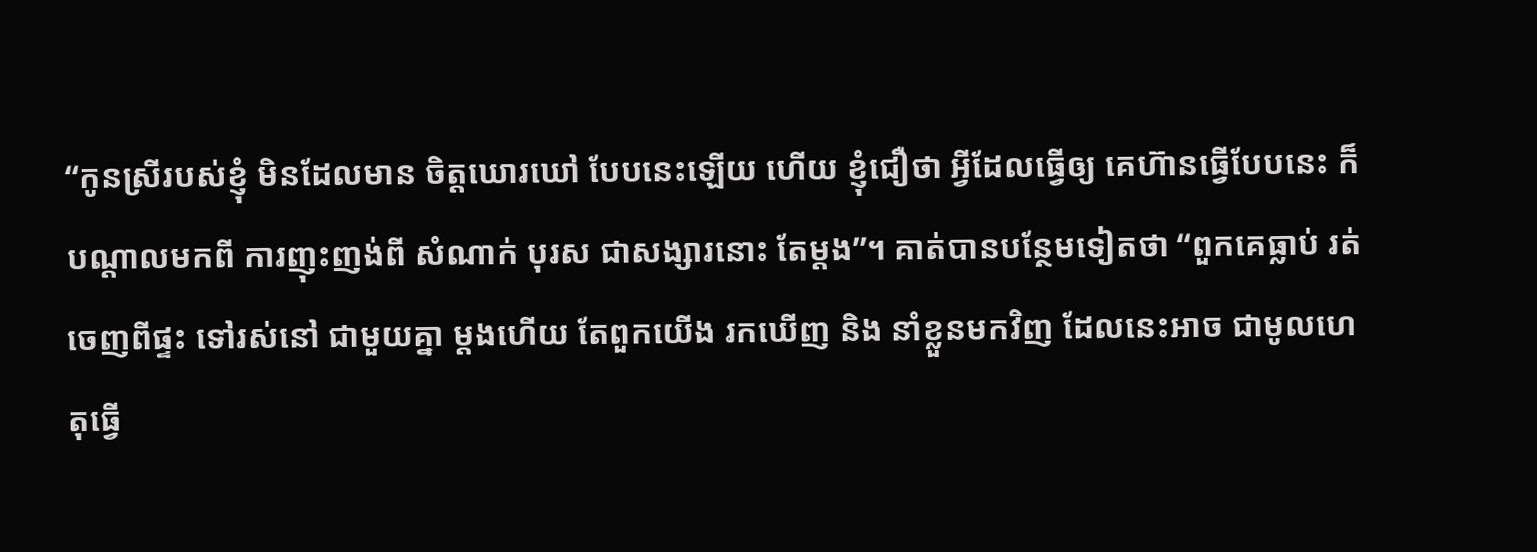“កូនស្រីរបស់ខ្ញុំ មិនដែលមាន ចិត្តឃោរឃៅ បែបនេះឡើយ ហើយ ខ្ញុំជឿថា អ្វីដែលធ្វើឲ្យ គេហ៊ានធ្វើបែបនេះ ក៏បណ្តាលមកពី ការញុះញង់ពី សំណាក់ បុរស ជាសង្សារនោះ តែម្តង”។ គាត់បានបន្ថែមទៀតថា “ពួកគេធ្លាប់ រត់ចេញពីផ្ទះ ទៅរស់នៅ ជាមួយគ្នា ម្តងហើយ តែពួកយើង រកឃើញ និង នាំខ្លួនមកវិញ ដែលនេះអាច ជាមូលហេតុធ្វើ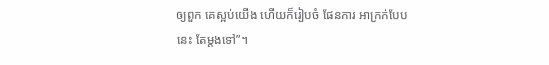ឲ្យពួក គេស្អប់យើង ហើយក៏រៀបចំ ផែនការ អាក្រក់បែបនេះ តែម្តងទៅ”។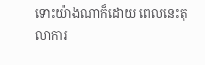ទោះយ៉ាងណាក៏ដោយ ពេលនេះតុលាការ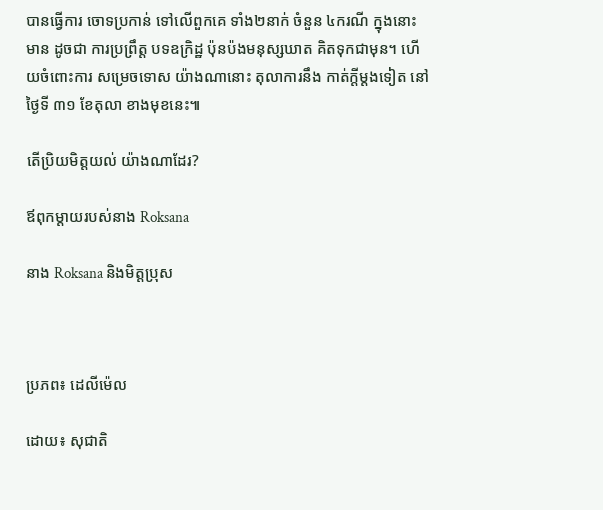បានធ្វើការ ចោទប្រកាន់ ទៅលើពួកគេ ទាំង២នាក់ ចំនួន ៤ករណី ក្នុងនោះមាន ដូចជា ការប្រព្រឹត្ត បទឧក្រិដ្ឋ ប៉ុនប៉ងមនុស្សឃាត គិតទុកជាមុន។ ហើយចំពោះការ សម្រេចទោស យ៉ាងណានោះ តុលាការនឹង កាត់ក្តីម្តងទៀត នៅថ្ងៃទី ៣១ ខែតុលា ខាងមុខនេះ៕

តើប្រិយមិត្តយល់ យ៉ាងណាដែរ?

ឪពុកម្តាយរបស់នាង Roksana

នាង Roksana និងមិត្តប្រុស



ប្រភព៖ ដេលីម៉េល

ដោយ៖ សុជាតិ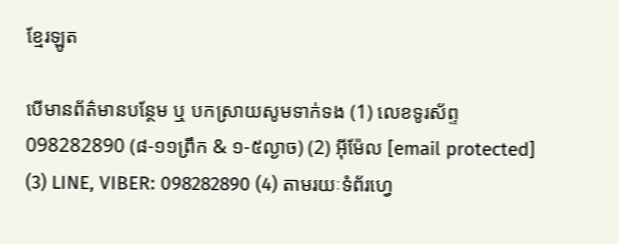ខ្មែរឡូត

បើមានព័ត៌មានបន្ថែម ឬ បកស្រាយសូមទាក់ទង (1) លេខទូរស័ព្ទ 098282890 (៨-១១ព្រឹក & ១-៥ល្ងាច) (2) អ៊ីម៉ែល [email protected] (3) LINE, VIBER: 098282890 (4) តាមរយៈទំព័រហ្វេ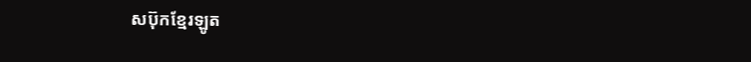សប៊ុកខ្មែរឡូត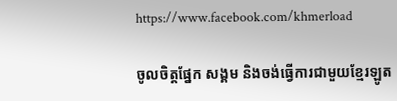https://www.facebook.com/khmerload

ចូលចិត្តផ្នែក សង្គម និងចង់ធ្វើការជាមួយខ្មែរឡូត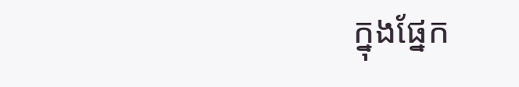ក្នុងផ្នែក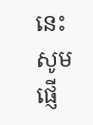នេះ សូមផ្ញើ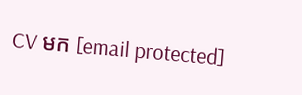CV មក [email protected]